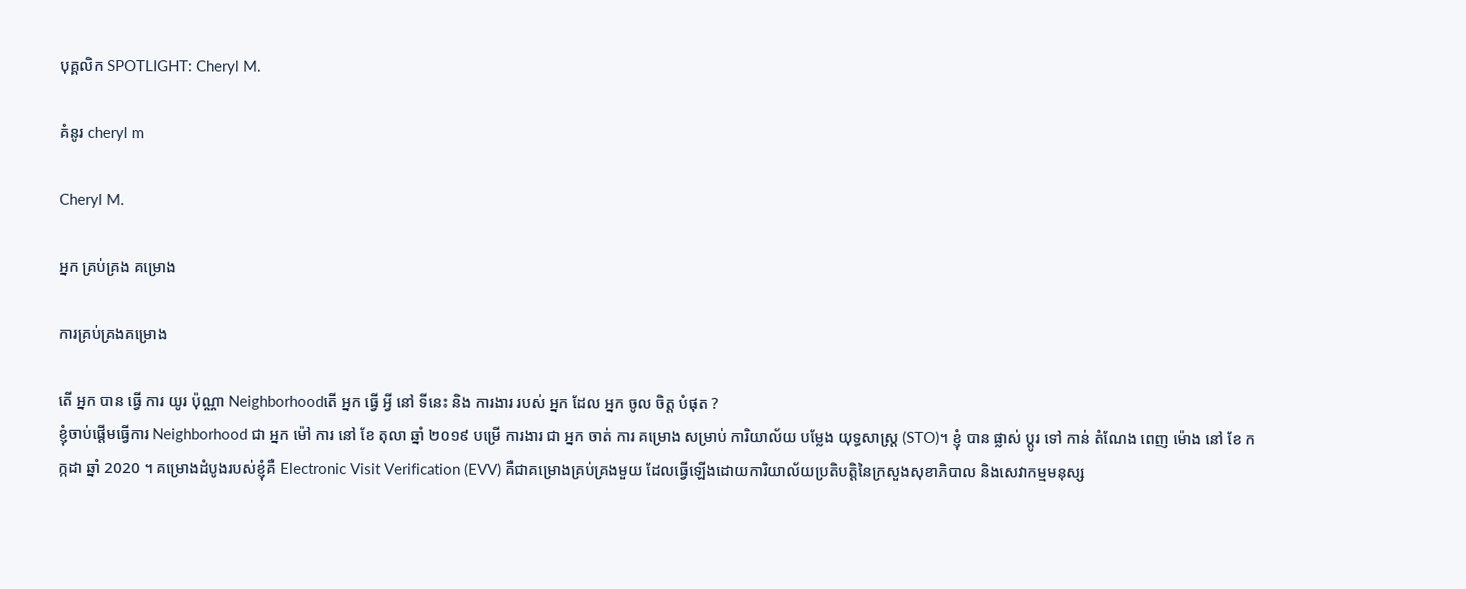បុគ្គលិក SPOTLIGHT: Cheryl M.

គំនូរ cheryl m

Cheryl M.

អ្នក គ្រប់គ្រង គម្រោង

ការគ្រប់គ្រងគម្រោង

តើ អ្នក បាន ធ្វើ ការ យូរ ប៉ុណ្ណា Neighborhoodតើ អ្នក ធ្វើ អ្វី នៅ ទីនេះ និង ការងារ របស់ អ្នក ដែល អ្នក ចូល ចិត្ត បំផុត ?
ខ្ញុំចាប់ផ្ដើមធ្វើការ Neighborhood ជា អ្នក ម៉ៅ ការ នៅ ខែ តុលា ឆ្នាំ ២០១៩ បម្រើ ការងារ ជា អ្នក ចាត់ ការ គម្រោង សម្រាប់ ការិយាល័យ បម្លែង យុទ្ធសាស្ត្រ (STO)។ ខ្ញុំ បាន ផ្លាស់ ប្តូរ ទៅ កាន់ តំណែង ពេញ ម៉ោង នៅ ខែ កក្កដា ឆ្នាំ 2020 ។ គម្រោងដំបូងរបស់ខ្ញុំគឺ Electronic Visit Verification (EVV) គឺជាគម្រោងគ្រប់គ្រងមួយ ដែលធ្វើឡើងដោយការិយាល័យប្រតិបត្តិនៃក្រសួងសុខាភិបាល និងសេវាកម្មមនុស្ស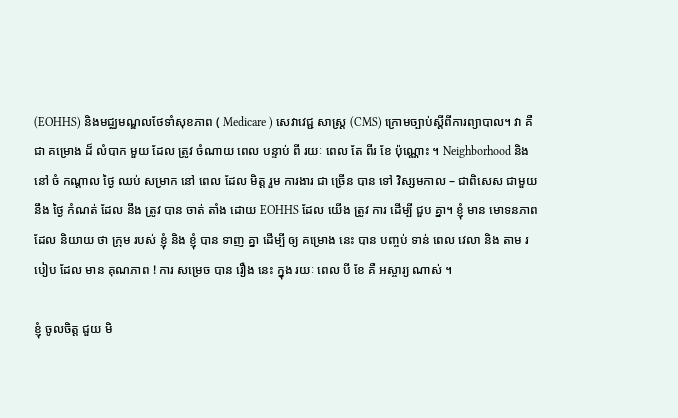(EOHHS) និងមជ្ឈមណ្ឌលថែទាំសុខភាព ( Medicare ) សេវាវេជ្ជ សាស្ត្រ (CMS) ក្រោមច្បាប់ស្តីពីការព្យាបាល។ វា គឺ ជា គម្រោង ដ៏ លំបាក មួយ ដែល ត្រូវ ចំណាយ ពេល បន្ទាប់ ពី រយៈ ពេល តែ ពីរ ខែ ប៉ុណ្ណោះ ។ Neighborhood និង នៅ ចំ កណ្ដាល ថ្ងៃ ឈប់ សម្រាក នៅ ពេល ដែល មិត្ត រួម ការងារ ជា ច្រើន បាន ទៅ វិស្សមកាល – ជាពិសេស ជាមួយ នឹង ថ្ងៃ កំណត់ ដែល នឹង ត្រូវ បាន ចាត់ តាំង ដោយ EOHHS ដែល យើង ត្រូវ ការ ដើម្បី ជួប គ្នា។ ខ្ញុំ មាន មោទនភាព ដែល និយាយ ថា ក្រុម របស់ ខ្ញុំ និង ខ្ញុំ បាន ទាញ គ្នា ដើម្បី ឲ្យ គម្រោង នេះ បាន បញ្ចប់ ទាន់ ពេល វេលា និង តាម របៀប ដែល មាន គុណភាព ! ការ សម្រេច បាន រឿង នេះ ក្នុង រយៈ ពេល បី ខែ គឺ អស្ចារ្យ ណាស់ ។

ខ្ញុំ ចូលចិត្ត ជួយ មិ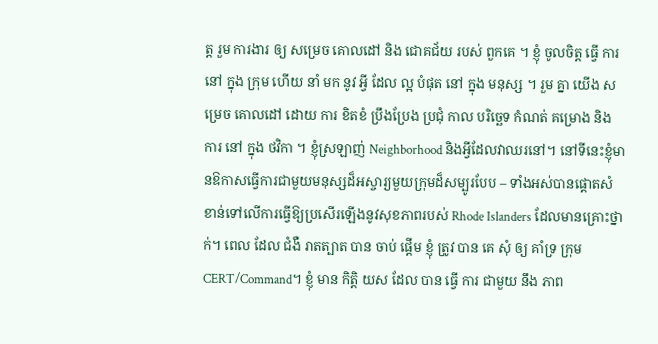ត្ត រួម ការងារ ឲ្យ សម្រេច គោលដៅ និង ជោគជ័យ របស់ ពួកគេ ។ ខ្ញុំ ចូលចិត្ត ធ្វើ ការ នៅ ក្នុង ក្រុម ហើយ នាំ មក នូវ អ្វី ដែល ល្អ បំផុត នៅ ក្នុង មនុស្ស ។ រួម គ្នា យើង សម្រេច គោលដៅ ដោយ ការ ខិតខំ ប្រឹងប្រែង ប្រជុំ កាល បរិច្ឆេទ កំណត់ គម្រោង និង ការ នៅ ក្នុង ថវិកា ។ ខ្ញុំស្រឡាញ់ Neighborhood និងអ្វីដែលវាឈរនៅ។ នៅទីនេះខ្ញុំមានឱកាសធ្វើការជាមួយមនុស្សដ៏អស្ចារ្យមួយក្រុមដ៏សម្បូរបែប – ទាំងអស់បានផ្តោតសំខាន់ទៅលើការធ្វើឱ្យប្រសើរឡើងនូវសុខភាពរបស់ Rhode Islanders ដែលមានគ្រោះថ្នាក់។ ពេល ដែល ជំងឺ រាតត្បាត បាន ចាប់ ផ្តើម ខ្ញុំ ត្រូវ បាន គេ សុំ ឲ្យ គាំទ្រ ក្រុម CERT/Command។ ខ្ញុំ មាន កិត្តិ យស ដែល បាន ធ្វើ ការ ជាមួយ នឹង ភាព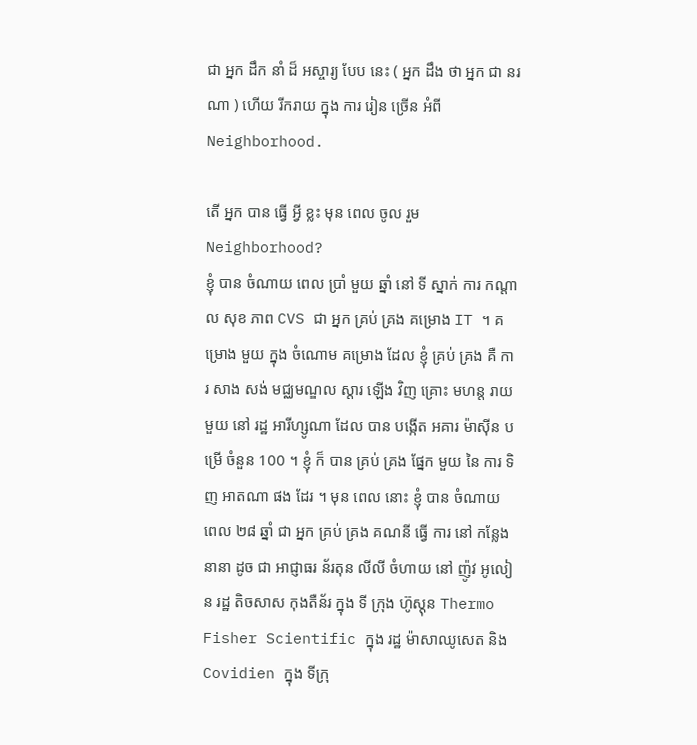ជា អ្នក ដឹក នាំ ដ៏ អស្ចារ្យ បែប នេះ ( អ្នក ដឹង ថា អ្នក ជា នរណា ) ហើយ រីករាយ ក្នុង ការ រៀន ច្រើន អំពី Neighborhood.

តើ អ្នក បាន ធ្វើ អ្វី ខ្លះ មុន ពេល ចូល រួម Neighborhood?
ខ្ញុំ បាន ចំណាយ ពេល ប្រាំ មួយ ឆ្នាំ នៅ ទី ស្នាក់ ការ កណ្តាល សុខ ភាព CVS ជា អ្នក គ្រប់ គ្រង គម្រោង IT ។ គម្រោង មួយ ក្នុង ចំណោម គម្រោង ដែល ខ្ញុំ គ្រប់ គ្រង គឺ ការ សាង សង់ មជ្ឈមណ្ឌល ស្តារ ឡើង វិញ គ្រោះ មហន្ត រាយ មួយ នៅ រដ្ឋ អារីហ្សូណា ដែល បាន បង្កើត អគារ ម៉ាស៊ីន បម្រើ ចំនួន 100 ។ ខ្ញុំ ក៏ បាន គ្រប់ គ្រង ផ្នែក មួយ នៃ ការ ទិញ អាតណា ផង ដែរ ។ មុន ពេល នោះ ខ្ញុំ បាន ចំណាយ ពេល ២៨ ឆ្នាំ ជា អ្នក គ្រប់ គ្រង គណនី ធ្វើ ការ នៅ កន្លែង នានា ដូច ជា អាជ្ញាធរ ន័រតុន លីលី ចំហាយ នៅ ញ៉ូវ អូលៀន រដ្ឋ តិចសាស កុងតឺន័រ ក្នុង ទី ក្រុង ហ៊ូស្តុន Thermo Fisher Scientific ក្នុង រដ្ឋ ម៉ាសាឈូសេត និង Covidien ក្នុង ទីក្រុ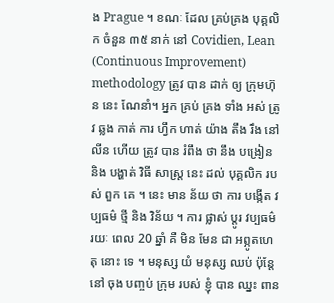ង Prague ។ ខណៈ ដែល គ្រប់គ្រង បុគ្គលិក ចំនួន ៣៥ នាក់ នៅ Covidien, Lean (Continuous Improvement) methodology ត្រូវ បាន ដាក់ ឲ្យ ក្រុមហ៊ុន នេះ ណែនាំ។ អ្នក គ្រប់ គ្រង ទាំង អស់ ត្រូវ ឆ្លង កាត់ ការ ហ្វឹក ហាត់ យ៉ាង តឹង រឹង នៅ លីន ហើយ ត្រូវ បាន រំពឹង ថា នឹង បង្រៀន និង បង្ហាត់ វិធី សាស្ត្រ នេះ ដល់ បុគ្គលិក របស់ ពួក គេ ។ នេះ មាន ន័យ ថា ការ បង្កើត វប្បធម៌ ថ្មី និង វិន័យ ។ ការ ផ្លាស់ ប្តូរ វប្បធម៌ រយៈ ពេល 20 ឆ្នាំ គឺ មិន មែន ជា អព្ភូតហេតុ នោះ ទេ ។ មនុស្ស យំ មនុស្ស ឈប់ ប៉ុន្តែ នៅ ចុង បញ្ចប់ ក្រុម របស់ ខ្ញុំ បាន ឈ្នះ ពាន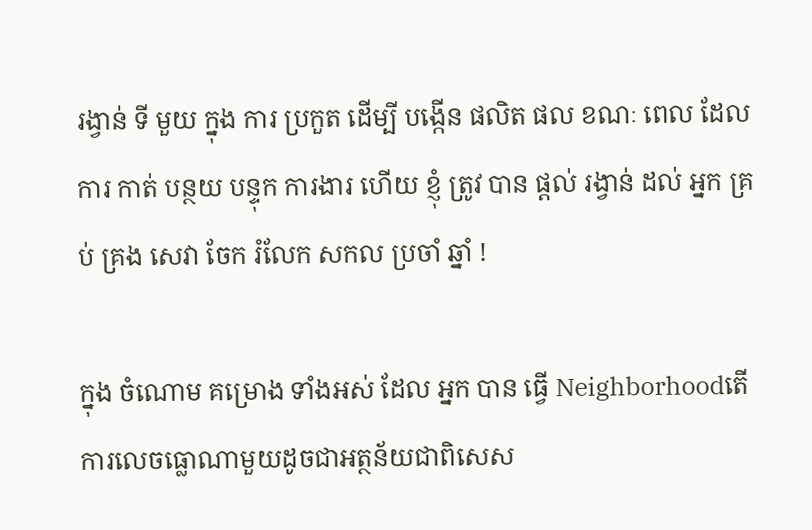រង្វាន់ ទី មួយ ក្នុង ការ ប្រកួត ដើម្បី បង្កើន ផលិត ផល ខណៈ ពេល ដែល ការ កាត់ បន្ថយ បន្ទុក ការងារ ហើយ ខ្ញុំ ត្រូវ បាន ផ្តល់ រង្វាន់ ដល់ អ្នក គ្រប់ គ្រង សេវា ចែក រំលែក សកល ប្រចាំ ឆ្នាំ !

ក្នុង ចំណោម គម្រោង ទាំងអស់ ដែល អ្នក បាន ធ្វើ Neighborhoodតើការលេចធ្លោណាមួយដូចជាអត្ថន័យជាពិសេស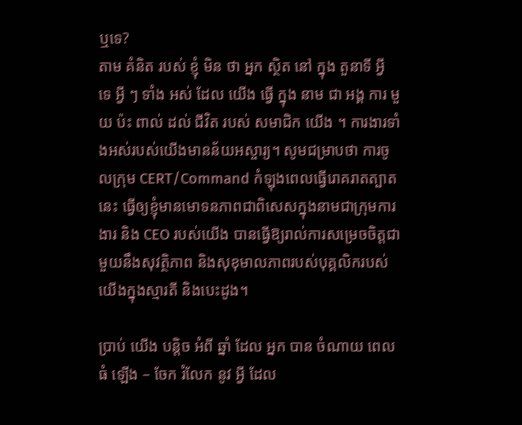ឬទេ?
តាម គំនិត របស់ ខ្ញុំ មិន ថា អ្នក ស្ថិត នៅ ក្នុង តួនាទី អ្វី ទេ អ្វី ៗ ទាំង អស់ ដែល យើង ធ្វើ ក្នុង នាម ជា អង្គ ការ មួយ ប៉ះ ពាល់ ដល់ ជីវិត របស់ សមាជិក យើង ។ ការងារទាំងអស់របស់យើងមានន័យអស្ចារ្យ។ សូមជម្រាបថា ការចូលក្រុម CERT/Command កំឡុងពេលធ្វើរោគរាតត្បាតនេះ ធ្វើឲ្យខ្ញុំមានមោទនភាពជាពិសេសក្នុងនាមជាក្រុមការងារ និង CEO របស់យើង បានធ្វើឱ្យរាល់ការសម្រេចចិត្តជាមួយនឹងសុវត្ថិភាព និងសុខុមាលភាពរបស់បុគ្គលិករបស់យើងក្នុងស្មារតី និងបេះដូង។

ប្រាប់ យើង បន្តិច អំពី ឆ្នាំ ដែល អ្នក បាន ចំណាយ ពេល ធំ ឡើង – ចែក រំលែក នូវ អ្វី ដែល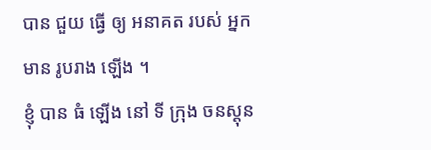បាន ជួយ ធ្វើ ឲ្យ អនាគត របស់ អ្នក មាន រូបរាង ឡើង ។
ខ្ញុំ បាន ធំ ឡើង នៅ ទី ក្រុង ចនស្តុន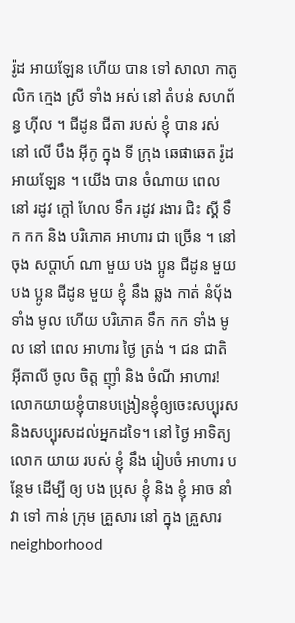រ៉ូដ អាយឡែន ហើយ បាន ទៅ សាលា កាតូលិក ក្មេង ស្រី ទាំង អស់ នៅ តំបន់ សហព័ន្ធ ហ៊ីល ។ ជីដូន ជីតា របស់ ខ្ញុំ បាន រស់ នៅ លើ បឹង អ៊ីកូ ក្នុង ទី ក្រុង ឆេផាឆេត រ៉ូដ អាយឡែន ។ យើង បាន ចំណាយ ពេល នៅ រដូវ ក្តៅ ហែល ទឹក រដូវ រងារ ជិះ ស្គី ទឹក កក និង បរិភោគ អាហារ ជា ច្រើន ។ នៅ ចុង សប្តាហ៍ ណា មួយ បង ប្អូន ជីដូន មួយ បង ប្អូន ជីដូន មួយ ខ្ញុំ នឹង ឆ្លង កាត់ នំប៉័ង ទាំង មូល ហើយ បរិភោគ ទឹក កក ទាំង មូល នៅ ពេល អាហារ ថ្ងៃ ត្រង់ ។ ជន ជាតិ អ៊ីតាលី ចូល ចិត្ត ញ៉ាំ និង ចំណី អាហារ! លោកយាយខ្ញុំបានបង្រៀនខ្ញុំឲ្យចេះសប្បុរសនិងសប្បុរសដល់អ្នកដទៃ។ នៅ ថ្ងៃ អាទិត្យ លោក យាយ របស់ ខ្ញុំ នឹង រៀបចំ អាហារ បន្ថែម ដើម្បី ឲ្យ បង ប្រុស ខ្ញុំ និង ខ្ញុំ អាច នាំ វា ទៅ កាន់ ក្រុម គ្រួសារ នៅ ក្នុង គ្រួសារ neighborhood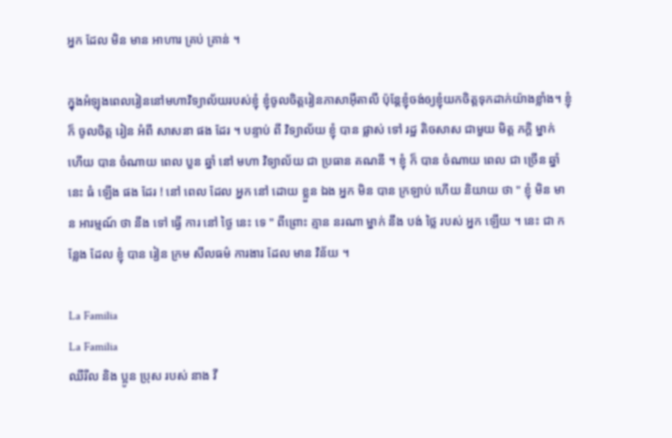អ្នក ដែល មិន មាន អាហារ គ្រប់ គ្រាន់ ។

ក្នុងអំឡុងពេលរៀននៅមហាវិទ្យាល័យរបស់ខ្ញុំ ខ្ញុំចូលចិត្តរៀនភាសាអ៊ីតាលី ប៉ុន្ដែខ្ញុំចង់ឲ្យខ្ញុំយកចិត្តទុកដាក់យ៉ាងខ្លាំង។ ខ្ញុំ ក៏ ចូលចិត្ត រៀន អំពី សាសនា ផង ដែរ ។ បន្ទាប់ ពី វិទ្យាល័យ ខ្ញុំ បាន ផ្លាស់ ទៅ រដ្ឋ តិចសាស ជាមួយ មិត្ត ភក្តិ ម្នាក់ ហើយ បាន ចំណាយ ពេល បួន ឆ្នាំ នៅ មហា វិទ្យាល័យ ជា ប្រធាន គណនី ។ ខ្ញុំ ក៏ បាន ចំណាយ ពេល ជា ច្រើន ឆ្នាំ នេះ ធំ ឡើង ផង ដែរ ! នៅ ពេល ដែល អ្នក នៅ ដោយ ខ្លួន ឯង អ្នក មិន បាន ក្រឡាប់ ហើយ និយាយ ថា " ខ្ញុំ មិន មាន អារម្មណ៍ ថា នឹង ទៅ ធ្វើ ការ នៅ ថ្ងៃ នេះ ទេ " ពីព្រោះ គ្មាន នរណា ម្នាក់ នឹង បង់ ថ្លៃ របស់ អ្នក ឡើយ ។ នេះ ជា កន្លែង ដែល ខ្ញុំ បាន រៀន ក្រម សីលធម៌ ការងារ ដែល មាន វិន័យ ។

La Familia
La Familia
ឈីរីល និង ប្អូន ប្រុស របស់ នាង វី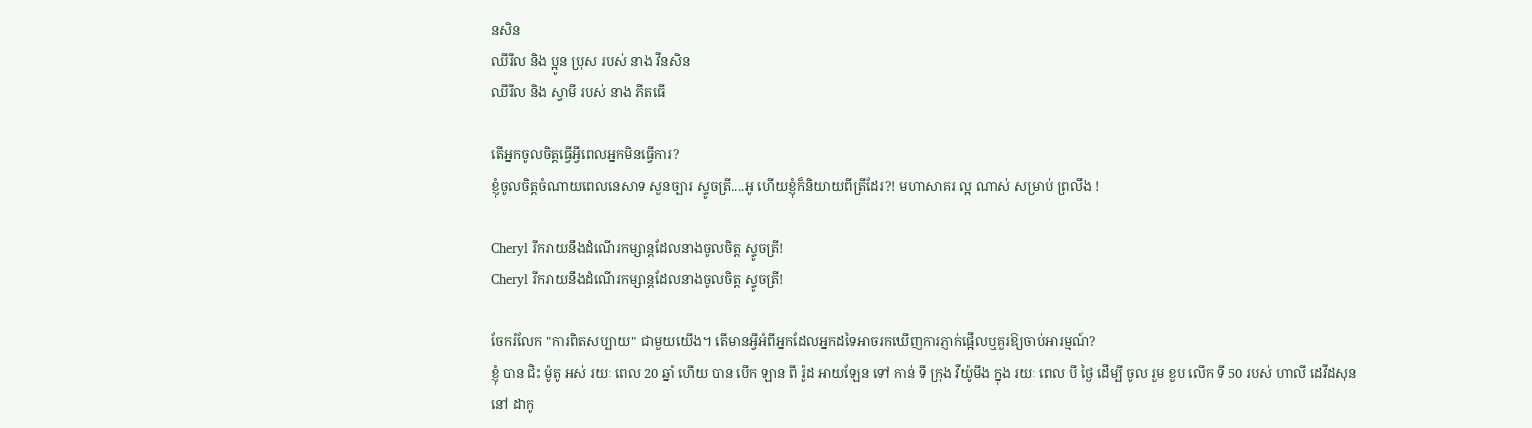នសិន
ឈីរីល និង ប្អូន ប្រុស របស់ នាង វីនសិន
ឈីរីល និង ស្វាមី របស់ នាង ភីតធើ

តើអ្នកចូលចិត្តធ្វើអ្វីពេលអ្នកមិនធ្វើការ?
ខ្ញុំចូលចិត្តចំណាយពេលនេសាទ សួនច្បារ ស្ទូចត្រី....អូ ហើយខ្ញុំក៏និយាយពីត្រីដែរ?! មហាសាគរ ល្អ ណាស់ សម្រាប់ ព្រលឹង !

Cheryl រីករាយនឹងដំណើរកម្សាន្តដែលនាងចូលចិត្ត ស្ទូចត្រី!
Cheryl រីករាយនឹងដំណើរកម្សាន្តដែលនាងចូលចិត្ត ស្ទូចត្រី!

ចែករំលែក "ការពិតសប្បាយ" ជាមួយយើង។ តើមានអ្វីអំពីអ្នកដែលអ្នកដទៃអាចរកឃើញការភ្ញាក់ផ្អើលឬគួរឱ្យចាប់អារម្មណ៍?
ខ្ញុំ បាន ជិះ ម៉ូតូ អស់ រយៈ ពេល 20 ឆ្នាំ ហើយ បាន បើក ឡាន ពី រ៉ូដ អាយឡែន ទៅ កាន់ ទី ក្រុង វីយ៉ូមីង ក្នុង រយៈ ពេល បី ថ្ងៃ ដើម្បី ចូល រួម ខួប លើក ទី 50 របស់ ហាលី ដេវីដសុន
នៅ ដាកូ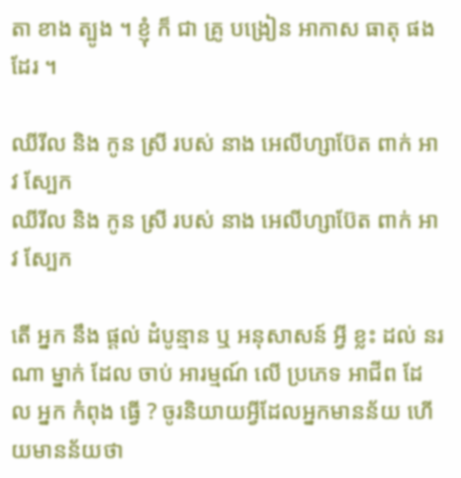តា ខាង ត្បូង ។ ខ្ញុំ ក៏ ជា គ្រូ បង្រៀន អាកាស ធាតុ ផង ដែរ ។

ឈីរីល និង កូន ស្រី របស់ នាង អេលីហ្សាប៊ែត ពាក់ អាវ ស្បែក
ឈីរីល និង កូន ស្រី របស់ នាង អេលីហ្សាប៊ែត ពាក់ អាវ ស្បែក

តើ អ្នក នឹង ផ្តល់ ដំបូន្មាន ឬ អនុសាសន៍ អ្វី ខ្លះ ដល់ នរណា ម្នាក់ ដែល ចាប់ អារម្មណ៍ លើ ប្រភេទ អាជីព ដែល អ្នក កំពុង ធ្វើ ? ចូរនិយាយអ្វីដែលអ្នកមានន័យ ហើយមានន័យថា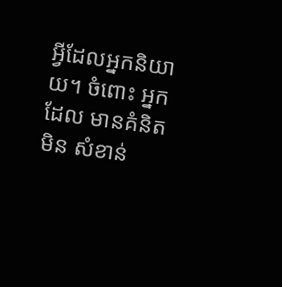អ្វីដែលអ្នកនិយាយ។ ចំពោះ អ្នក ដែល មានគំនិត មិន សំខាន់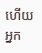ហើយ អ្នក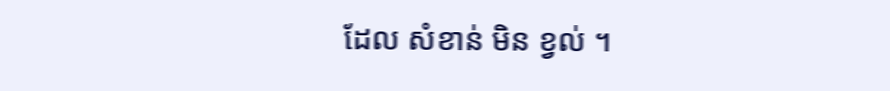ដែល សំខាន់ មិន ខ្វល់ ។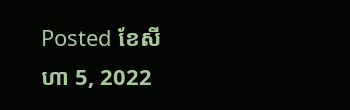Posted ខែសីហា 5, 2022